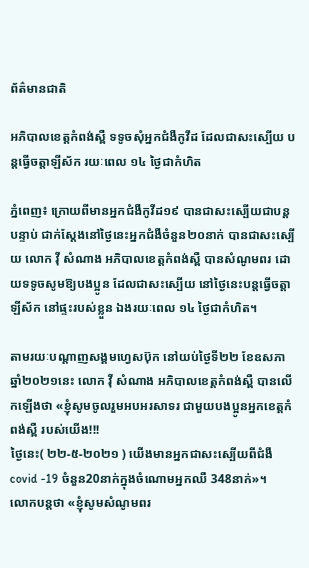ព័ត៌មានជាតិ

អភិបាលខេត្តកំពង់ស្ពឺ ទទូចសុំអ្នកជំងឺកូវីដ ដែលជាសះស្បើយ បន្តធ្វើចត្តាឡីស័ក រយៈពេល ១៤ ថ្ងៃជាកំហិត

ភ្នំពេញ៖ ក្រោយពីមានអ្នកជំងឺកូវីដ១៩ បានជាសះស្បើយជាបន្តបន្ទាប់ ជាក់ស្ដែងនៅថ្ងៃនេះអ្នកជំងឺចំនួន២០នាក់ បានជាសះស្បើយ លោក វុី សំណាង អភិបាលខេត្តកំពង់ស្ពឺ បានសំណូមពរ ដោយទទូចសូមឱ្យបងប្អូន ដែលជាសះស្បើយ នៅថ្ងៃនេះបន្តធ្វើចត្តាឡីស័ក នៅផ្ទះរបស់ខ្លួន ឯងរយៈពេល ១៤ ថ្ងៃជាកំហិត។

តាមរយៈបណ្ដាញសង្គមហ្វេសប៊ុក នៅយប់ថ្ងៃទី២២ ខែឧសភា ឆ្នាំ២០២១នេះ លោក វុី សំណាង អភិបាលខេត្តកំពង់ស្ពឺ បានលើកឡើងថា «ខ្ញុំសូមចូលរួមអបអរសាទរ ជាមួយបងប្អូនអ្នកខេត្តកំពង់ស្ពឺ របស់យើង!!!
ថ្ងៃនេះ( ២២-៥-២០២១ ) យើងមានអ្នកជាសះស្បើយពីជំងឺ covid -19 ចំនួន20នាក់ក្នុងចំណោមអ្នកឈឺ 348នាក់»។
លោកបន្តថា «ខ្ញុំសូមសំណូមពរ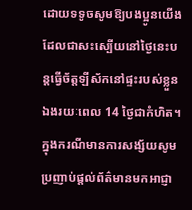ដោយទទូចសូមឱ្យបងប្អូនយើងដែលជាសះស្បើយនៅថ្ងៃនេះបន្តធ្វើច័ត្តឡីស័កនៅផ្ទះរបស់ខ្លួនឯងរយៈពេល 14 ថ្ងៃជាកំហិត។ ក្នុងករណីមានការសង្ស័យសូម ប្រញាប់ផ្ដល់ព័ត៌មានមកអាជ្ញា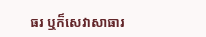ធរ ឬក៏សេវាសាធារ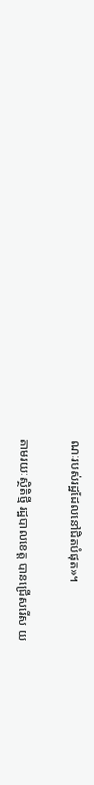ណៈរបស់រដ្ឋដែលនៅជិតបំផុត»។

តាមរយៈស្ថិតិថ្មី រដ្ឋបាលខេត្ត បានជ្រើសរើស យ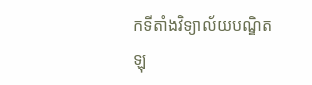កទីតាំងវិទ្យាល័យបណ្ឌិត ឡុ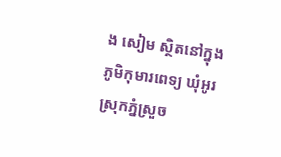ង សៀម ស្ថិតនៅក្នុងភូមិកុមារពេទ្យ ឃុំអូរ ស្រុកភ្នំស្រួច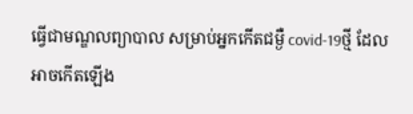ធ្វើជាមណ្ឌលព្យាបាល សម្រាប់អ្នកកើតជម្ងឺ covid-19ថ្មី ដែលអាចកើតឡើង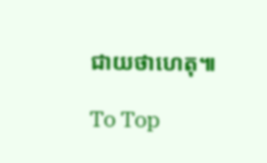ជាយថាហេតុ៕

To Top